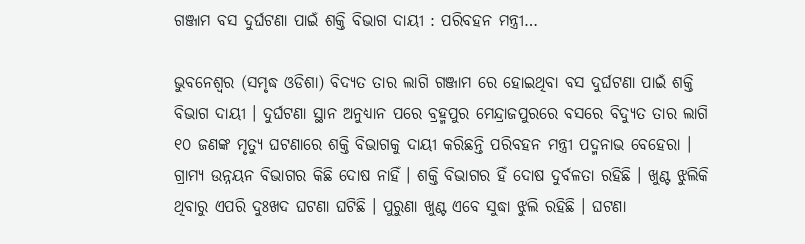ଗଞ୍ଜାମ ବସ ଦୁର୍ଘଟଣା ପାଇଁ ଶକ୍ତି ବିଭାଗ ଦାୟୀ : ପରିବହନ ମନ୍ତ୍ରୀ…

ଭୁବନେଶ୍ୱର (ସମୃଦ୍ଧ ଓଡିଶା) ବିଦ୍ୟତ ତାର ଲାଗି ଗଞ୍ଜାମ ରେ ହୋଇଥିବା ବସ ଦୁର୍ଘଟଣା ପାଇଁ ଶକ୍ତି ବିଭାଗ ଦାୟୀ । ଦୁର୍ଘଟଣା ସ୍ଥାନ ଅନୁଧ୍ୟାନ ପରେ ବ୍ରହ୍ମପୁର ମେନ୍ଦ୍ରାଜପୁରରେ ବସରେ ବିଦ୍ୟୁତ ତାର ଲାଗି ୧୦ ଜଣଙ୍କ ମୃତ୍ୟୁ ଘଟଣାରେ ଶକ୍ତି ବିଭାଗକୁ ଦାୟୀ କରିଛନ୍ତି ପରିବହନ ମନ୍ତ୍ରୀ ପଦ୍ମନାଭ ବେହେରା । ଗ୍ରାମ୍ୟ ଉନ୍ନୟନ ବିଭାଗର କିଛି ଦୋଷ ନାହିଁ । ଶକ୍ତି ବିଭାଗର ହିଁ ଦୋଷ ଦୁର୍ବଳତା ରହିଛି । ଖୁଣ୍ଟ ଝୁଲିକି ଥିବାରୁ ଏପରି ଦୁଃଖଦ ଘଟଣା ଘଟିଛି । ପୁରୁଣା ଖୁଣ୍ଟ ଏବେ ସୁଦ୍ଧା ଝୁଲି ରହିଛି । ଘଟଣା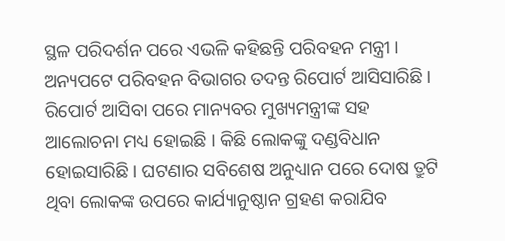ସ୍ଥଳ ପରିଦର୍ଶନ ପରେ ଏଭଳି କହିଛନ୍ତି ପରିବହନ ମନ୍ତ୍ରୀ । ଅନ୍ୟପଟେ ପରିବହନ ବିଭାଗର ତଦନ୍ତ ରିପୋର୍ଟ ଆସିସାରିଛି । ରିପୋର୍ଟ ଆସିବା ପରେ ମାନ୍ୟବର ମୁଖ୍ୟମନ୍ତ୍ରୀଙ୍କ ସହ ଆଲୋଚନା ମଧ୍ୟ ହୋଇଛି । କିଛି ଲୋକଙ୍କୁ ଦଣ୍ଡବିଧାନ ହୋଇସାରିଛି । ଘଟଣାର ସବିଶେଷ ଅନୁଧ୍ୟାନ ପରେ ଦୋଷ ତ୍ରୁଟି ଥିବା ଲୋକଙ୍କ ଉପରେ କାର୍ଯ୍ୟାନୁଷ୍ଠାନ ଗ୍ରହଣ କରାଯିବ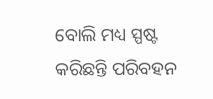ବୋଲି ମଧ୍ୟ ସ୍ପଷ୍ଟ କରିଛନ୍ତି ପରିବହନ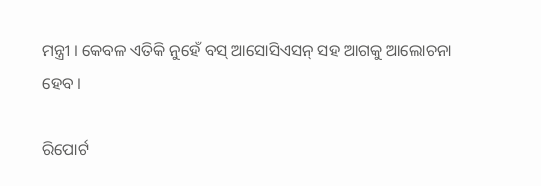ମନ୍ତ୍ରୀ । କେବଳ ଏତିକି ନୁହେଁ ବସ୍ ଆସୋସିଏସନ୍ ସହ ଆଗକୁ ଆଲୋଚନା ହେବ ।

ରିପୋର୍ଟ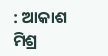: ଆକାଶ ମିଶ୍ର